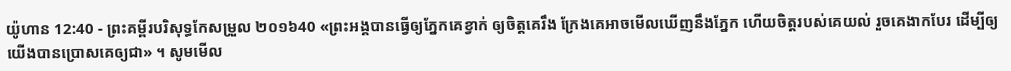យ៉ូហាន 12:40 - ព្រះគម្ពីរបរិសុទ្ធកែសម្រួល ២០១៦40 «ព្រះអង្គបានធ្វើឲ្យភ្នែកគេខ្វាក់ ឲ្យចិត្តគេរឹង ក្រែងគេអាចមើលឃើញនឹងភ្នែក ហើយចិត្តរបស់គេយល់ រួចគេងាកបែរ ដើម្បីឲ្យយើងបានប្រោសគេឲ្យជា» ។ សូមមើល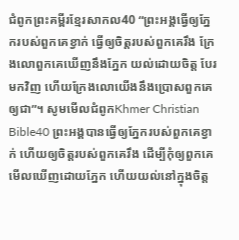ជំពូកព្រះគម្ពីរខ្មែរសាកល40 “ព្រះអង្គធ្វើឲ្យភ្នែករបស់ពួកគេខ្វាក់ ធ្វើឲ្យចិត្តរបស់ពួកគេរឹង ក្រែងលោពួកគេឃើញនឹងភ្នែក យល់ដោយចិត្ត បែរមកវិញ ហើយក្រែងលោយើងនឹងប្រោសពួកគេឲ្យជា”។ សូមមើលជំពូកKhmer Christian Bible40 ព្រះអង្គបានធ្វើឲ្យភ្នែករបស់ពួកគេខ្វាក់ ហើយឲ្យចិត្តរបស់ពួកគេរឹង ដើម្បីកុំឲ្យពួកគេមើលឃើញដោយភ្នែក ហើយយល់នៅក្នុងចិត្ដ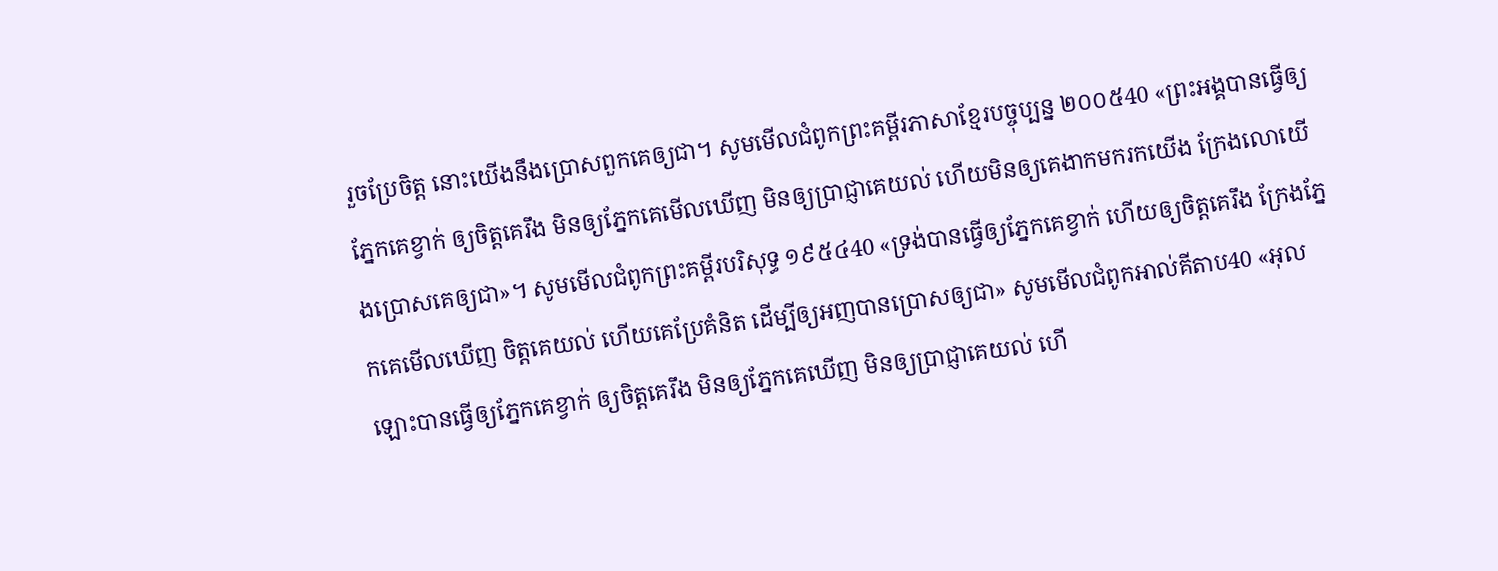រួចប្រែចិត្ត នោះយើងនឹងប្រោសពួកគេឲ្យជា។ សូមមើលជំពូកព្រះគម្ពីរភាសាខ្មែរបច្ចុប្បន្ន ២០០៥40 «ព្រះអង្គបានធ្វើឲ្យភ្នែកគេខ្វាក់ ឲ្យចិត្តគេរឹង មិនឲ្យភ្នែកគេមើលឃើញ មិនឲ្យប្រាជ្ញាគេយល់ ហើយមិនឲ្យគេងាកមករកយើង ក្រែងលោយើងប្រោសគេឲ្យជា»។ សូមមើលជំពូកព្រះគម្ពីរបរិសុទ្ធ ១៩៥៤40 «ទ្រង់បានធ្វើឲ្យភ្នែកគេខ្វាក់ ហើយឲ្យចិត្តគេរឹង ក្រែងភ្នែកគេមើលឃើញ ចិត្តគេយល់ ហើយគេប្រែគំនិត ដើម្បីឲ្យអញបានប្រោសឲ្យជា» សូមមើលជំពូកអាល់គីតាប40 «អុលឡោះបានធ្វើឲ្យភ្នែកគេខ្វាក់ ឲ្យចិត្ដគេរឹង មិនឲ្យភ្នែកគេឃើញ មិនឲ្យប្រាជ្ញាគេយល់ ហើ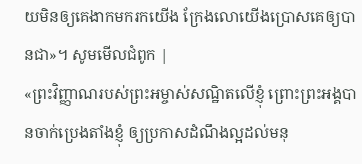យមិនឲ្យគេងាកមករកយើង ក្រែងលោយើងប្រោសគេឲ្យបានជា»។ សូមមើលជំពូក |
«ព្រះវិញ្ញាណរបស់ព្រះអម្ចាស់សណ្ឋិតលើខ្ញុំ ព្រោះព្រះអង្គបានចាក់ប្រេងតាំងខ្ញុំ ឲ្យប្រកាសដំណឹងល្អដល់មនុ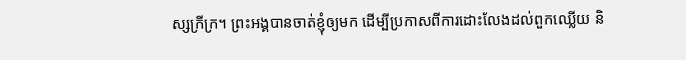ស្សក្រីក្រ។ ព្រះអង្គបានចាត់ខ្ញុំឲ្យមក ដើម្បីប្រកាសពីការដោះលែងដល់ពួកឈ្លើយ និ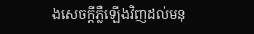ងសេចក្តីភ្លឺឡើងវិញដល់មនុ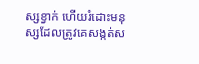ស្សខ្វាក់ ហើយរំដោះមនុស្សដែលត្រូវគេសង្កត់ស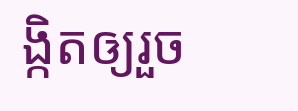ង្កិតឲ្យរួច